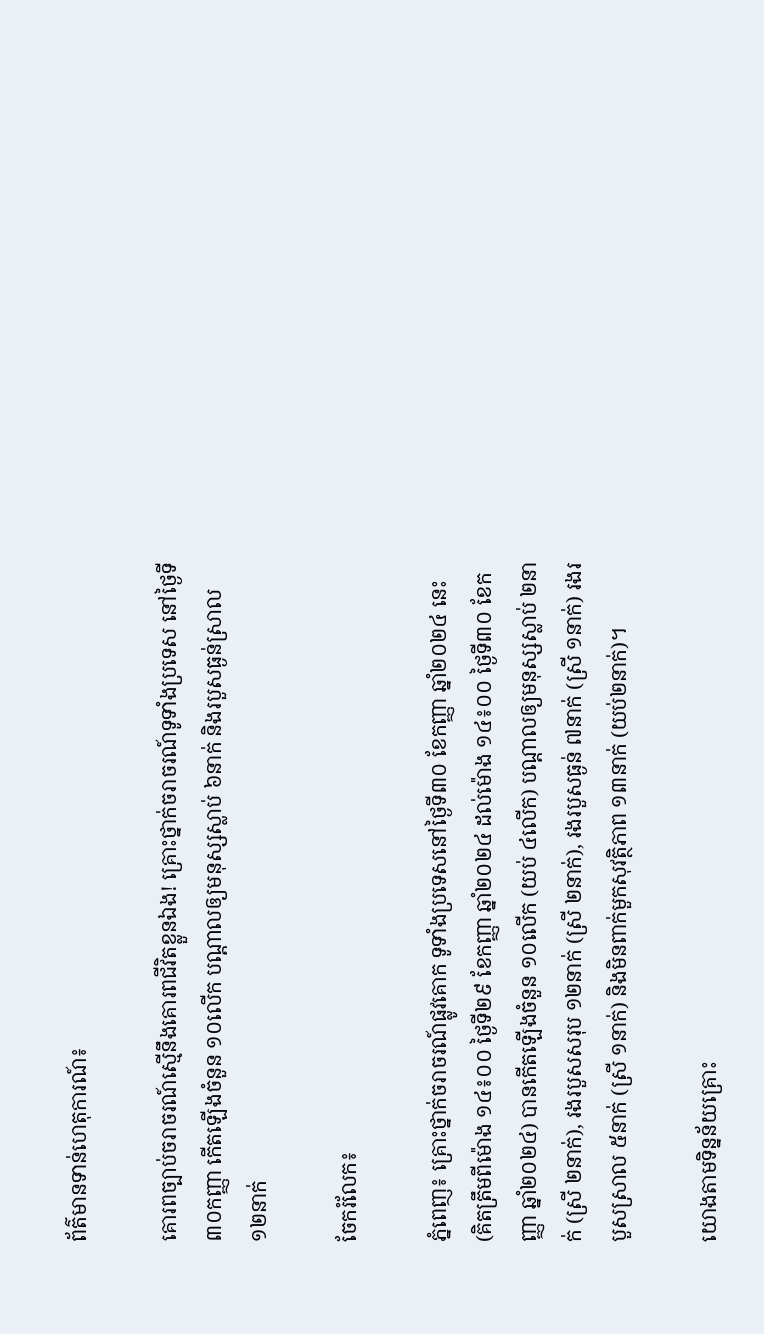ព័ត៌មានទាន់ហេតុការណ៍៖

គោរពច្បាប់ចរាចរណ៍ស្មើនឹងគោរពជីវិតខ្លួនឯង! គ្រោះថ្នាក់ចរាចរណ៍ទូទាំងប្រទេស នៅថ្ងៃទី៣០កញ្ញា កើតឡើងចំនួន ១០លើក បណ្តាលឲ្យមនុស្សស្លាប់ ៦នាក់ និងរបួសធ្ងន់ស្រាល១២នាក់

ចែករំលែក៖

ភ្នំពេញ៖ គ្រោះថ្នាក់ចរាចរណ៍ផ្លូវគោក ទូទាំងប្រទេសនៅថ្ងៃទី៣០ ខែកញ្ញា ឆ្នាំ២០២៤ នេះ (គិតត្រឹមពីម៉ោង ១៤៖០០ ថ្ងៃទី២៩ ខែកញ្ញា ឆ្នាំ២០២៤ ដល់ម៉ោង ១៤៖០០ ថ្ងៃទី៣០ ខែកញ្ញា ឆ្នាំ២០២៤) បានកើតឡើងចំនួន ១០លើក (យប់ ៤លើក) បណ្តាលឲ្យមនុស្សស្លាប់ ២នាក់ (ស្រី ២នាក់), រងរបួសសរុប ១២នាក់ (ស្រី ២នាក់), រងរបួសធ្ងន់ ៧នាក់ (ស្រី ១នាក់) រងរបួសស្រាល ៥នាក់ (ស្រី ១នាក់) និងមិនពាក់មួកសុវត្ថិភាព ១៣នាក់ (យប់២នាក់)។

យោងតាមទិន្នន័យគ្រោះ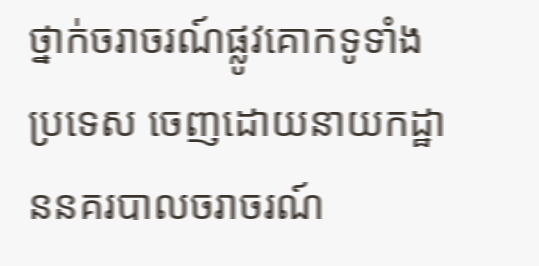ថ្នាក់ចរាចរណ៍ផ្លូវគោកទូទាំងប្រទេស ចេញដោយនាយកដ្ឋាននគរបាលចរាចរណ៍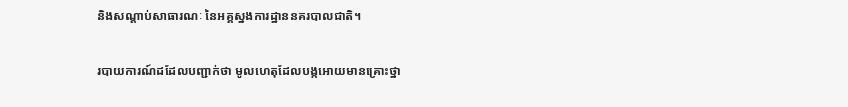និងសណ្តាប់សាធារណៈ នៃអគ្គស្នងការដ្ឋាននគរបាលជាតិ។

របាយការណ៍ដដែលបញ្ជាក់ថា មូលហេតុដែលបង្កអោយមានគ្រោះថ្នា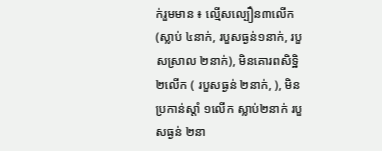ក់រួមមាន ៖ ល្មើសល្បឿន៣លើក (ស្លាប់ ៤នាក់, របួសធ្ងន់១នាក់, របួសស្រាល ២នាក់), មិនគោរពសិទ្ឋិ ២លើក ( របួសធ្ងន់ ២នាក់, ), មិនប្រកាន់ស្តាំ ១លើក ស្លាប់២នាក់ របួសធ្ងន់ ២នា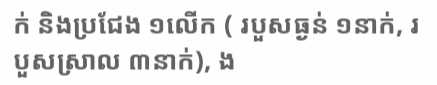ក់ និងប្រជែង ១លើក ( របួសធ្ងន់ ១នាក់, របួសស្រាល ៣នាក់), ង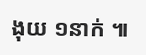ងុយ ១នាក់ ៕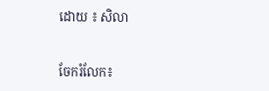ដោយ ៖ សិលា


ចែករំលែក៖